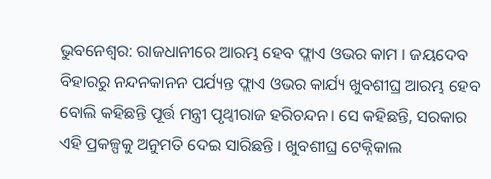ଭୁବନେଶ୍ବର: ରାଜଧାନୀରେ ଆରମ୍ଭ ହେବ ଫ୍ଲାଏ ଓଭର କାମ । ଜୟଦେବ ବିହାରରୁ ନନ୍ଦନକାନନ ପର୍ଯ୍ୟନ୍ତ ଫ୍ଲାଏ ଓଭର କାର୍ଯ୍ୟ ଖୁବଶୀଘ୍ର ଆରମ୍ଭ ହେବ ବୋଲି କହିଛନ୍ତି ପୂର୍ତ୍ତ ମନ୍ତ୍ରୀ ପୃଥ୍ବୀରାଜ ହରିଚନ୍ଦନ। ସେ କହିଛନ୍ତି, ସରକାର ଏହି ପ୍ରକଳ୍ପକୁ ଅନୁମତି ଦେଇ ସାରିଛନ୍ତି । ଖୁବଶୀଘ୍ର ଟେକ୍ନିକାଲ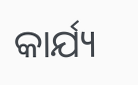କାର୍ଯ୍ୟ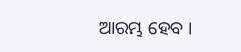ଆରମ୍ଭ ହେବ ।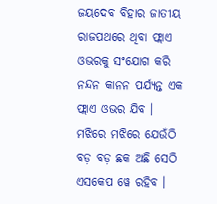ଜୟଦେବ ବିହାର ଜାତୀୟ ରାଜପଥରେ ଥିବା ଫ୍ଲାଏ ଓଭରକୁ ସଂଯୋଗ କରି ନନ୍ଦନ କାନନ ପର୍ଯ୍ୟନ୍ତ ଏକ ଫ୍ଲାଏ ଓଭର ଯିବ ।
ମଝିରେ ମଝିରେ ଯେଉଁଠି ବଡ଼ ବଡ଼ ଛକ ଅଛି ସେଠି ଏସକେପ ୱେ ରହିବ ।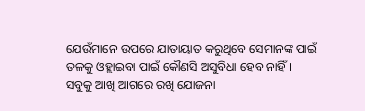ଯେଉଁମାନେ ଉପରେ ଯାତାୟାତ କରୁଥିବେ ସେମାନଙ୍କ ପାଇଁ ତଳକୁ ଓହ୍ଲାଇବା ପାଇଁ କୌଣସି ଅସୁବିଧା ହେବ ନାହିଁ ।
ସବୁକୁ ଆଖି ଆଗରେ ରଖି ଯୋଜନା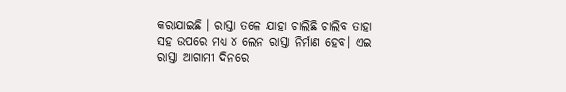କରାଯାଇଛି । ରାସ୍ତା ତଳେ ଯାହା ଚାଲିଛି ଚାଲିବ ତାହା ସହ ଉପରେ ମଧ୍ୟ ୪ ଲେନ ରାସ୍ତା ନିର୍ମାଣ ହେବ। ଏଇ ରାସ୍ତା ଆଗାମୀ ଦିନରେ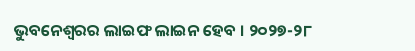ଭୁବନେଶ୍ୱରର ଲାଇଫ ଲାଇନ ହେବ । ୨୦୨୭-୨୮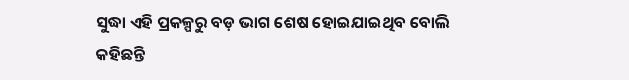ସୁଦ୍ଧା ଏହି ପ୍ରକଳ୍ପରୁ ବଡ଼ ଭାଗ ଶେଷ ହୋଇଯାଇଥିବ ବୋଲି କହିଛନ୍ତି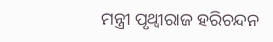ମନ୍ତ୍ରୀ ପୃଥ୍ବୀରାଜ ହରିଚନ୍ଦନ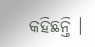କହିଛନ୍ତି ।